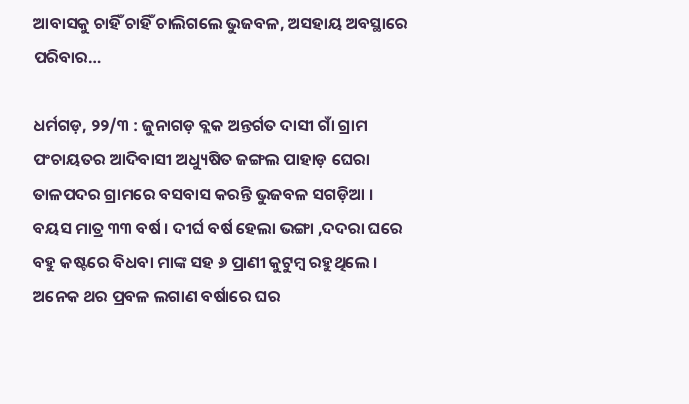ଆବାସକୁ ଚାହିଁ ଚାହିଁ ଚାଲିଗଲେ ଭୁଜବଳ, ଅସହାୟ ଅବସ୍ଥାରେ ପରିବାର…

ଧର୍ମଗଡ଼, ୨୨/୩ : ଜୁନାଗଡ଼ ବ୍ଲକ ଅନ୍ତର୍ଗତ ଦାସୀ ଗାଁ ଗ୍ରାମ ପଂଚାୟତର ଆଦିବାସୀ ଅଧ୍ୟୁଷିତ ଜଙ୍ଗଲ ପାହାଡ଼ ଘେରା ତାଳପଦର ଗ୍ରାମରେ ବସବାସ କରନ୍ତି ଭୁଜବଳ ସଗଡ଼ିଆ । ବୟସ ମାତ୍ର ୩୩ ବର୍ଷ । ଦୀର୍ଘ ବର୍ଷ ହେଲା ଭଙ୍ଗା ,ଦଦରା ଘରେ ବହୁ କଷ୍ଟରେ ବିଧବା ମାଙ୍କ ସହ ୬ ପ୍ରାଣୀ କୁଟୁମ୍ବ ରହୁଥିଲେ । ଅନେକ ଥର ପ୍ରବଳ ଲଗାଣ ବର୍ଷାରେ ଘର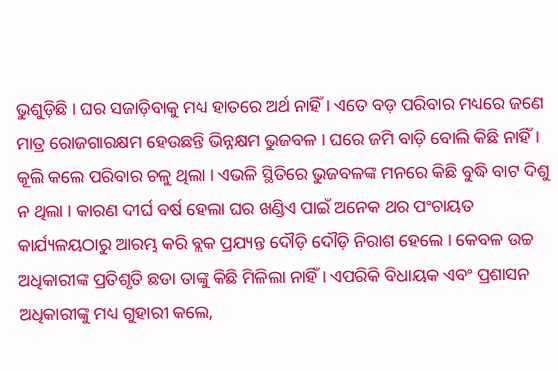ଭୁଶୁଡ଼ିଛି । ଘର ସଜାଡ଼ିବାକୁ ମଧ୍ୟ ହାତରେ ଅର୍ଥ ନାହିଁ । ଏତେ ବଡ଼ ପରିବାର ମଧ୍ୟରେ ଜଣେ ମାତ୍ର ରୋଜଗାରକ୍ଷମ ହେଉଛନ୍ତି ଭିନ୍ନକ୍ଷମ ଭୁଜବଳ । ଘରେ ଜମି ବାଡ଼ି ବୋଲି କିଛି ନାହିଁ । କୂଲି କଲେ ପରିବାର ଚଳୁ ଥିଲା । ଏଭଳି ସ୍ଥିତିରେ ଭୁଜବଳଙ୍କ ମନରେ କିଛି ବୁଦ୍ଧି ବାଟ ଦିଶୁ ନ ଥିଲା । କାରଣ ଦୀର୍ଘ ବର୍ଷ ହେଲା ଘର ଖଣ୍ଡିଏ ପାଇଁ ଅନେକ ଥର ପଂଚାୟତ କାର୍ଯ୍ୟଳୟଠାରୁ ଆରମ୍ଭ କରି ବ୍ଲକ ପ୍ରଯ୍ୟନ୍ତ ଦୌଡ଼ି ଦୌଡ଼ି ନିରାଶ ହେଲେ । କେବଳ ଉଚ୍ଚ ଅଧିକାରୀଙ୍କ ପ୍ରତିଶୃତି ଛଡା ତାଙ୍କୁ କିଛି ମିଳିଲା ନାହିଁ । ଏପରିକି ବିଧାୟକ ଏବଂ ପ୍ରଶାସନ ଅଧିକାରୀଙ୍କୁ ମଧ୍ୟ ଗୁହାରୀ କଲେ,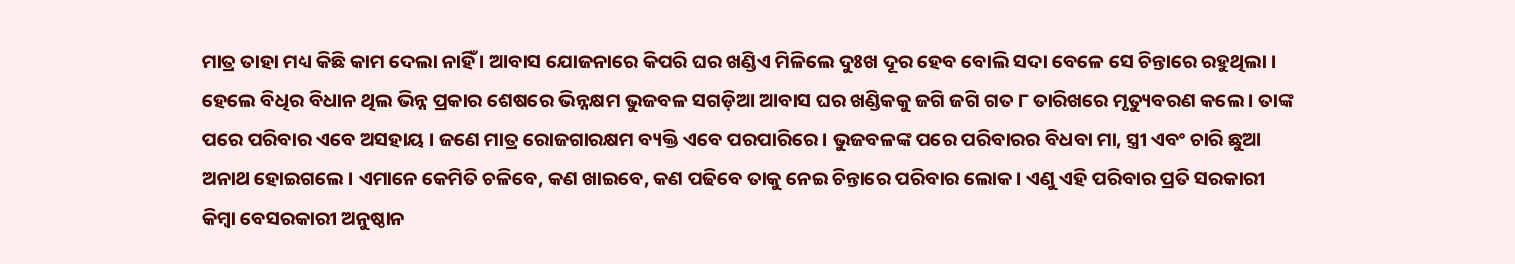ମାତ୍ର ତାହା ମଧ୍ୟ କିଛି କାମ ଦେଲା ନାହିଁ । ଆବାସ ଯୋଜନାରେ କିପରି ଘର ଖଣ୍ଡିଏ ମିଳିଲେ ଦୁଃଖ ଦୂର ହେବ ବୋଲି ସଦା ବେଳେ ସେ ଚିନ୍ତାରେ ରହୁଥିଲା । ହେଲେ ବିଧିର ବିଧାନ ଥିଲ ଭିନ୍ନ ପ୍ରକାର ଶେଷରେ ଭିନ୍ନକ୍ଷମ ଭୁଜବଳ ସଗଡ଼ିଆ ଆବାସ ଘର ଖଣ୍ଡିକକୁ ଜଗି ଜଗି ଗତ ୮ ତାରିଖରେ ମୃତ୍ୟୁବରଣ କଲେ । ତାଙ୍କ ପରେ ପରିବାର ଏବେ ଅସହାୟ । ଜଣେ ମାତ୍ର ରୋଜଗାରକ୍ଷମ ବ୍ୟକ୍ତି ଏବେ ପରପାରିରେ । ଭୁଜବଳଙ୍କ ପରେ ପରିବାରର ବିଧବା ମା, ସ୍ତ୍ରୀ ଏବଂ ଚାରି ଛୁଆ ଅନାଥ ହୋଇଗଲେ । ଏମାନେ କେମିତି ଚଳିବେ, କଣ ଖାଇବେ, କଣ ପଢିବେ ତାକୁ ନେଇ ଚିନ୍ତାରେ ପରିବାର ଲୋକ । ଏଣୁ ଏହି ପରିବାର ପ୍ରତି ସରକାରୀ କିମ୍ବା ବେସରକାରୀ ଅନୁଷ୍ଠାନ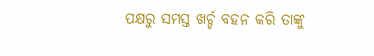ପକ୍ଷରୁ ସମସ୍ତ ଖର୍ଚ୍ଚ ବହନ କରି ତାଙ୍କୁ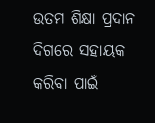ଉତମ ଶିକ୍ଷା ପ୍ରଦାନ ଦିଗରେ ସହାୟକ କରିବା ପାଇଁ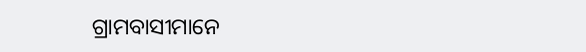ଗ୍ରାମବାସୀମାନେ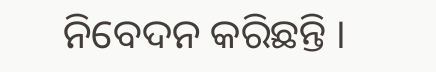ନିବେଦନ କରିଛନ୍ତି ।